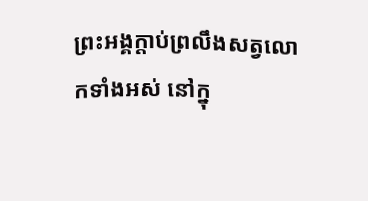ព្រះអង្គក្ដាប់ព្រលឹងសត្វលោកទាំងអស់ នៅក្នុ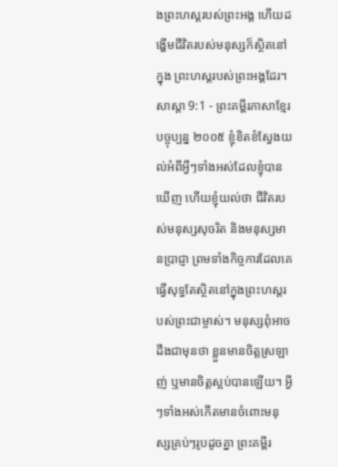ងព្រះហស្ដរបស់ព្រះអង្គ ហើយដង្ហើមជីវិតរបស់មនុស្សក៏ស្ថិតនៅក្នុង ព្រះហស្ដរបស់ព្រះអង្គដែរ។
សាស្តា 9:1 - ព្រះគម្ពីរភាសាខ្មែរបច្ចុប្បន្ន ២០០៥ ខ្ញុំខិតខំស្វែងយល់អំពីអ្វីៗទាំងអស់ដែលខ្ញុំបានឃើញ ហើយខ្ញុំយល់ថា ជីវិតរបស់មនុស្សសុចរិត និងមនុស្សមានប្រាជ្ញា ព្រមទាំងកិច្ចការដែលគេធ្វើសុទ្ធតែស្ថិតនៅក្នុងព្រះហស្ដរបស់ព្រះជាម្ចាស់។ មនុស្សពុំអាចដឹងជាមុនថា ខ្លួនមានចិត្តស្រឡាញ់ ឬមានចិត្តស្អប់បានឡើយ។ អ្វីៗទាំងអស់កើតមានចំពោះមនុស្សគ្រប់ៗរូបដូចគ្នា ព្រះគម្ពីរ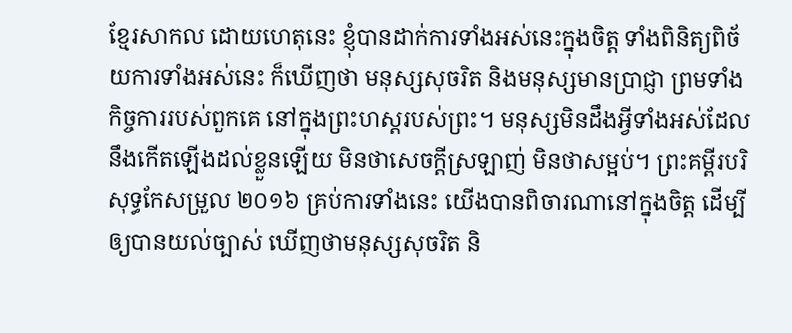ខ្មែរសាកល ដោយហេតុនេះ ខ្ញុំបានដាក់ការទាំងអស់នេះក្នុងចិត្ត ទាំងពិនិត្យពិច័យការទាំងអស់នេះ ក៏ឃើញថា មនុស្សសុចរិត និងមនុស្សមានប្រាជ្ញា ព្រមទាំងកិច្ចការរបស់ពួកគេ នៅក្នុងព្រះហស្តរបស់ព្រះ។ មនុស្សមិនដឹងអ្វីទាំងអស់ដែលនឹងកើតឡើងដល់ខ្លួនឡើយ មិនថាសេចក្ដីស្រឡាញ់ មិនថាសម្អប់។ ព្រះគម្ពីរបរិសុទ្ធកែសម្រួល ២០១៦ គ្រប់ការទាំងនេះ យើងបានពិចារណានៅក្នុងចិត្ត ដើម្បីឲ្យបានយល់ច្បាស់ ឃើញថាមនុស្សសុចរិត និ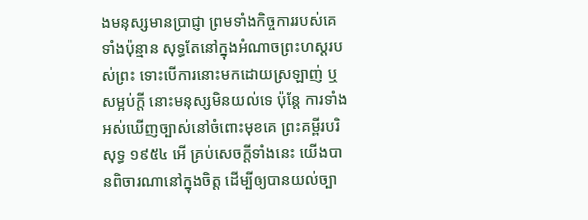ងមនុស្សមានប្រាជ្ញា ព្រមទាំងកិច្ចការរបស់គេទាំងប៉ុន្មាន សុទ្ធតែនៅក្នុងអំណាចព្រះហស្តរបស់ព្រះ ទោះបើការនោះមកដោយស្រឡាញ់ ឬសម្អប់ក្តី នោះមនុស្សមិនយល់ទេ ប៉ុន្តែ ការទាំងអស់ឃើញច្បាស់នៅចំពោះមុខគេ ព្រះគម្ពីរបរិសុទ្ធ ១៩៥៤ អើ គ្រប់សេចក្ដីទាំងនេះ យើងបានពិចារណានៅក្នុងចិត្ត ដើម្បីឲ្យបានយល់ច្បា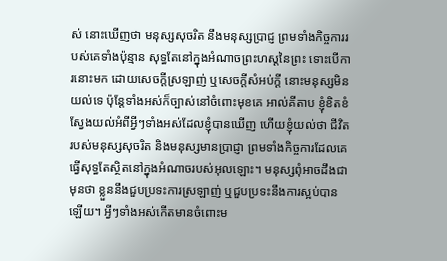ស់ នោះឃើញថា មនុស្សសុចរិត នឹងមនុស្សប្រាជ្ញ ព្រមទាំងកិច្ចការរបស់គេទាំងប៉ុន្មាន សុទ្ធតែនៅក្នុងអំណាចព្រះហស្តនៃព្រះ ទោះបើការនោះមក ដោយសេចក្ដីស្រឡាញ់ ឬសេចក្ដីសំអប់ក្តី នោះមនុស្សមិនយល់ទេ ប៉ុន្តែទាំងអស់ក៏ច្បាស់នៅចំពោះមុខគេ អាល់គីតាប ខ្ញុំខិតខំស្វែងយល់អំពីអ្វីៗទាំងអស់ដែលខ្ញុំបានឃើញ ហើយខ្ញុំយល់ថា ជីវិតរបស់មនុស្សសុចរិត និងមនុស្សមានប្រាជ្ញា ព្រមទាំងកិច្ចការដែលគេធ្វើសុទ្ធតែស្ថិតនៅក្នុងអំណាចរបស់អុលឡោះ។ មនុស្សពុំអាចដឹងជាមុនថា ខ្លួននឹងជួបប្រទះការស្រឡាញ់ ឬជួបប្រទះនឹងការស្អប់បានឡើយ។ អ្វីៗទាំងអស់កើតមានចំពោះម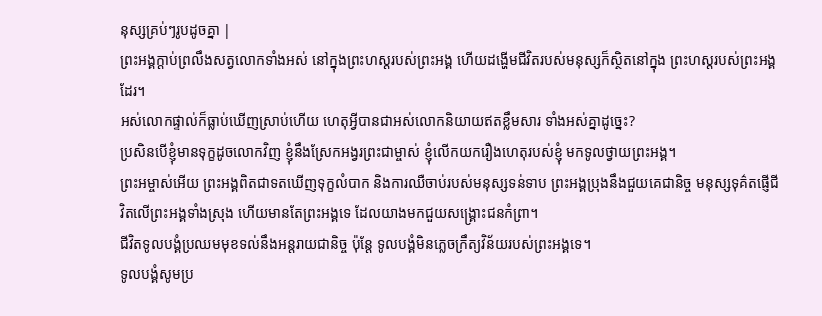នុស្សគ្រប់ៗរូបដូចគ្នា |
ព្រះអង្គក្ដាប់ព្រលឹងសត្វលោកទាំងអស់ នៅក្នុងព្រះហស្ដរបស់ព្រះអង្គ ហើយដង្ហើមជីវិតរបស់មនុស្សក៏ស្ថិតនៅក្នុង ព្រះហស្ដរបស់ព្រះអង្គដែរ។
អស់លោកផ្ទាល់ក៏ធ្លាប់ឃើញស្រាប់ហើយ ហេតុអ្វីបានជាអស់លោកនិយាយឥតខ្លឹមសារ ទាំងអស់គ្នាដូច្នេះ?
ប្រសិនបើខ្ញុំមានទុក្ខដូចលោកវិញ ខ្ញុំនឹងស្រែកអង្វរព្រះជាម្ចាស់ ខ្ញុំលើកយករឿងហេតុរបស់ខ្ញុំ មកទូលថ្វាយព្រះអង្គ។
ព្រះអម្ចាស់អើយ ព្រះអង្គពិតជាទតឃើញទុក្ខលំបាក និងការឈឺចាប់របស់មនុស្សទន់ទាប ព្រះអង្គប្រុងនឹងជួយគេជានិច្ច មនុស្សទុគ៌តផ្ញើជីវិតលើព្រះអង្គទាំងស្រុង ហើយមានតែព្រះអង្គទេ ដែលយាងមកជួយសង្គ្រោះជនកំព្រា។
ជីវិតទូលបង្គំប្រឈមមុខទល់នឹងអន្តរាយជានិច្ច ប៉ុន្តែ ទូលបង្គំមិនភ្លេចក្រឹត្យវិន័យរបស់ព្រះអង្គទេ។
ទូលបង្គំសូមប្រ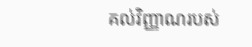គល់វិញ្ញាណរបស់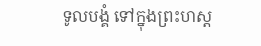ទូលបង្គំ ទៅក្នុងព្រះហស្ដ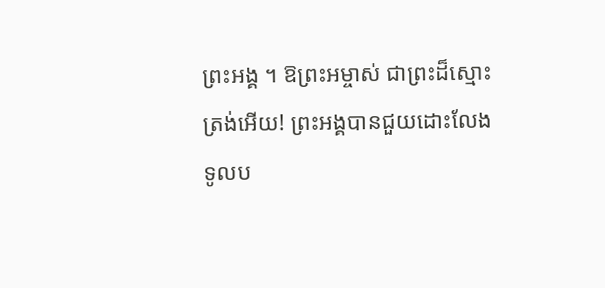ព្រះអង្គ ។ ឱព្រះអម្ចាស់ ជាព្រះដ៏ស្មោះត្រង់អើយ! ព្រះអង្គបានជួយដោះលែងទូលប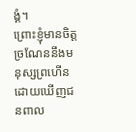ង្គំ។
ព្រោះខ្ញុំមានចិត្តច្រណែននឹងមនុស្សព្រហើន ដោយឃើញជនពាល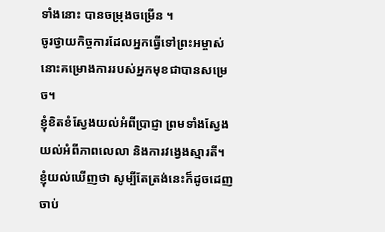ទាំងនោះ បានចម្រុងចម្រើន ។
ចូរថ្វាយកិច្ចការដែលអ្នកធ្វើទៅព្រះអម្ចាស់ នោះគម្រោងការរបស់អ្នកមុខជាបានសម្រេច។
ខ្ញុំខិតខំស្វែងយល់អំពីប្រាជ្ញា ព្រមទាំងស្វែងយល់អំពីភាពលេលា និងការវង្វេងស្មារតី។ ខ្ញុំយល់ឃើញថា សូម្បីតែត្រង់នេះក៏ដូចដេញចាប់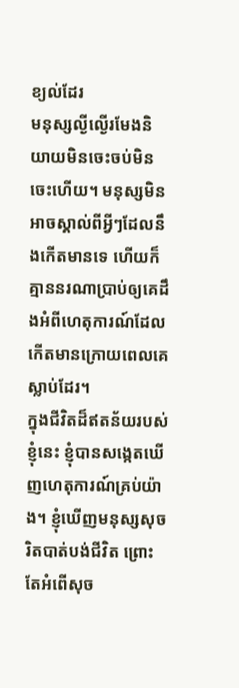ខ្យល់ដែរ
មនុស្សល្ងីល្ងើរមែងនិយាយមិនចេះចប់មិនចេះហើយ។ មនុស្សមិនអាចស្គាល់ពីអ្វីៗដែលនឹងកើតមានទេ ហើយក៏គ្មាននរណាប្រាប់ឲ្យគេដឹងអំពីហេតុការណ៍ដែលកើតមានក្រោយពេលគេស្លាប់ដែរ។
ក្នុងជីវិតដ៏ឥតន័យរបស់ខ្ញុំនេះ ខ្ញុំបានសង្កេតឃើញហេតុការណ៍គ្រប់យ៉ាង។ ខ្ញុំឃើញមនុស្សសុចរិតបាត់បង់ជីវិត ព្រោះតែអំពើសុច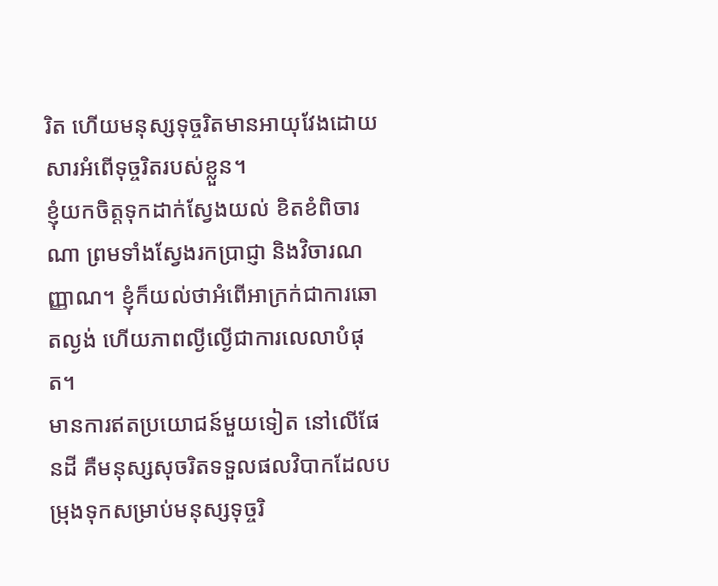រិត ហើយមនុស្សទុច្ចរិតមានអាយុវែងដោយសារអំពើទុច្ចរិតរបស់ខ្លួន។
ខ្ញុំយកចិត្តទុកដាក់ស្វែងយល់ ខិតខំពិចារណា ព្រមទាំងស្វែងរកប្រាជ្ញា និងវិចារណញ្ញាណ។ ខ្ញុំក៏យល់ថាអំពើអាក្រក់ជាការឆោតល្ងង់ ហើយភាពល្ងីល្ងើជាការលេលាបំផុត។
មានការឥតប្រយោជន៍មួយទៀត នៅលើផែនដី គឺមនុស្សសុចរិតទទួលផលវិបាកដែលបម្រុងទុកសម្រាប់មនុស្សទុច្ចរិ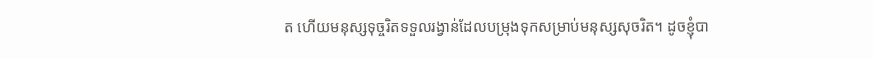ត ហើយមនុស្សទុច្ចរិតទទួលរង្វាន់ដែលបម្រុងទុកសម្រាប់មនុស្សសុចរិត។ ដូចខ្ញុំបា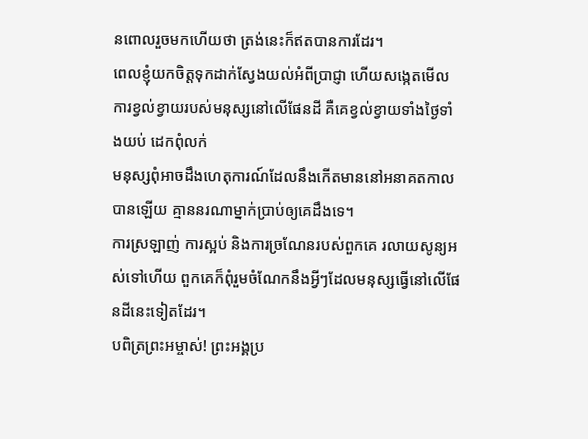នពោលរួចមកហើយថា ត្រង់នេះក៏ឥតបានការដែរ។
ពេលខ្ញុំយកចិត្តទុកដាក់ស្វែងយល់អំពីប្រាជ្ញា ហើយសង្កេតមើលការខ្វល់ខ្វាយរបស់មនុស្សនៅលើផែនដី គឺគេខ្វល់ខ្វាយទាំងថ្ងៃទាំងយប់ ដេកពុំលក់
មនុស្សពុំអាចដឹងហេតុការណ៍ដែលនឹងកើតមាននៅអនាគតកាលបានឡើយ គ្មាននរណាម្នាក់ប្រាប់ឲ្យគេដឹងទេ។
ការស្រឡាញ់ ការស្អប់ និងការច្រណែនរបស់ពួកគេ រលាយសូន្យអស់ទៅហើយ ពួកគេក៏ពុំរួមចំណែកនឹងអ្វីៗដែលមនុស្សធ្វើនៅលើផែនដីនេះទៀតដែរ។
បពិត្រព្រះអម្ចាស់! ព្រះអង្គប្រ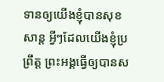ទានឲ្យយើងខ្ញុំបានសុខសាន្ត អ្វីៗដែលយើងខ្ញុំប្រព្រឹត្ត ព្រះអង្គធ្វើឲ្យបានស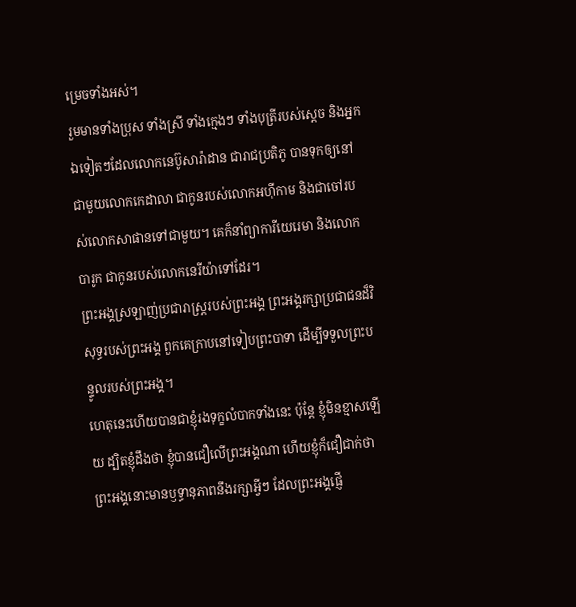ម្រេចទាំងអស់។
រួមមានទាំងប្រុស ទាំងស្រី ទាំងក្មេងៗ ទាំងបុត្រីរបស់ស្ដេច និងអ្នកឯទៀតៗដែលលោកនេប៊ូសារ៉ាដាន ជារាជប្រតិភូ បានទុកឲ្យនៅជាមួយលោកកេដាលា ជាកូនរបស់លោកអហ៊ីកាម និងជាចៅរបស់លោកសាផានទៅជាមួយ។ គេក៏នាំព្យាការីយេរេមា និងលោកបារូក ជាកូនរបស់លោកនេរីយ៉ាទៅដែរ។
ព្រះអង្គស្រឡាញ់ប្រជារាស្ត្ររបស់ព្រះអង្គ ព្រះអង្គរក្សាប្រជាជនដ៏វិសុទ្ធរបស់ព្រះអង្គ ពួកគេក្រាបនៅទៀបព្រះបាទា ដើម្បីទទួលព្រះបន្ទូលរបស់ព្រះអង្គ។
ហេតុនេះហើយបានជាខ្ញុំរងទុក្ខលំបាកទាំងនេះ ប៉ុន្តែ ខ្ញុំមិនខ្មាសឡើយ ដ្បិតខ្ញុំដឹងថា ខ្ញុំបានជឿលើព្រះអង្គណា ហើយខ្ញុំក៏ជឿជាក់ថា ព្រះអង្គនោះមានឫទ្ធានុភាពនឹងរក្សាអ្វីៗ ដែលព្រះអង្គផ្ញើ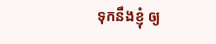ទុកនឹងខ្ញុំ ឲ្យ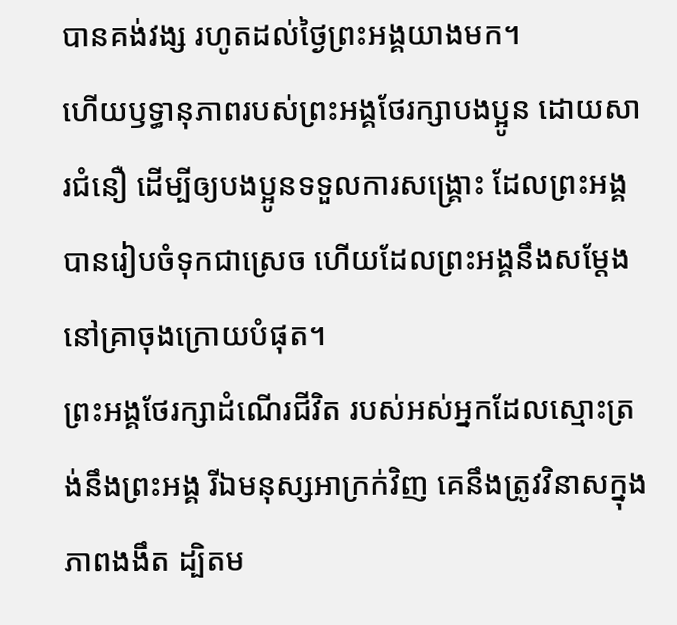បានគង់វង្ស រហូតដល់ថ្ងៃព្រះអង្គយាងមក។
ហើយឫទ្ធានុភាពរបស់ព្រះអង្គថែរក្សាបងប្អូន ដោយសារជំនឿ ដើម្បីឲ្យបងប្អូនទទួលការសង្គ្រោះ ដែលព្រះអង្គបានរៀបចំទុកជាស្រេច ហើយដែលព្រះអង្គនឹងសម្តែងនៅគ្រាចុងក្រោយបំផុត។
ព្រះអង្គថែរក្សាដំណើរជីវិត របស់អស់អ្នកដែលស្មោះត្រង់នឹងព្រះអង្គ រីឯមនុស្សអាក្រក់វិញ គេនឹងត្រូវវិនាសក្នុងភាពងងឹត ដ្បិតម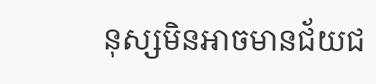នុស្សមិនអាចមានជ័យជ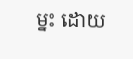ម្នះ ដោយ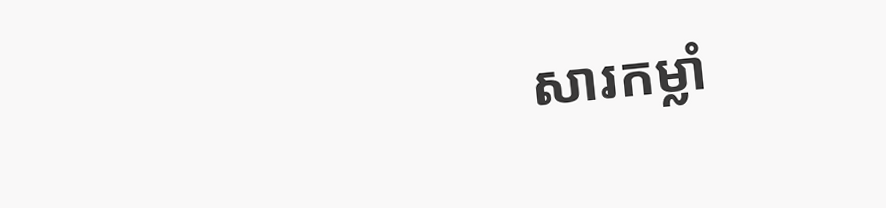សារកម្លាំ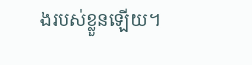ងរបស់ខ្លួនឡើយ។